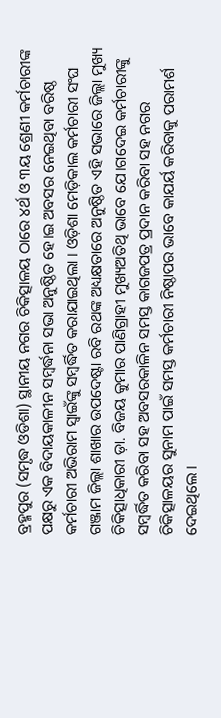ବ୍ରହ୍ମପୁର (ସମୃଦ୍ଧ ଓଡିଶା) ସ୍ଥାନୀୟ ନଗର ଚିକିତ୍ସାଳୟ ଠାରେ ୪ର୍ଥ ଓ ୩ୟ ଶ୍ରେଣୀ କର୍ମଚାରୀଙ୍କ ପକ୍ଷରୁ ଏକ ବିଦାୟକାଳୀନ ସମ୍ବର୍ଦ୍ଧନା ସଭା ଅନୁଷ୍ଠିତ ହେ।ଇ ଅବସର ନେଇଥିବା ବରିଷ୍ଠ କର୍ମଚାରୀ ଅଭିରାମ ସ୍ୱାଇଁଙ୍କୁ ସମ୍ବର୍ଦ୍ଧିତ କରାଯାଇଥିଲା । ଓଡ଼ିଶା ମେଡ଼ିକାଲ କର୍ମଚାରୀ ସଂଘ ଗଞ୍ଜାମ ଜିଲ୍ଲା ଶାଖାର ଉପଦେଷ୍ଟା ରବି ରଥଙ୍କ ଅଧ୍ୟକ୍ଷତାରେ ଅନୁଷ୍ଠିତ ଏହି ସଭାରେ ଜିଲ୍ଲା ମୁଖ୍ୟ ଚିକିତ୍ସାଧିକାରୀ ଡ଼ା. ବିଜୟ କୁମାର ପାଣିଗ୍ରାହୀ ମୁଖ୍ୟଅତିଥି ଭାବେ ଯେ।ଗଦେଇ କର୍ମଚାରୀଙ୍କୁ ସମ୍ବର୍ଦ୍ଧିତ କରିବା ସହ ଅବସରକାଳିନ ସମସ୍ତ କାଗଜପତ୍ର ପ୍ରଦାନ କରିବା ସହ ନଗର ଚିକିତ୍ସାଳୟର ସୁନାମ ପାଇଁ ସମସ୍ତ କର୍ମଚାରୀ ନିଷ୍ଠାପର ଭାବେ କାଯର୍ୟ କରିବାକୁ ପରାମର୍ଶ ଦେଇଥିଲେ ।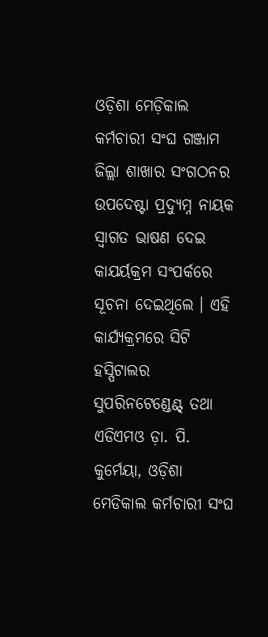ଓଡ଼ିଶା ମେଡ଼ିକାଲ କର୍ମଚାରୀ ସଂଘ ଗଞ୍ଜାମ ଜିଲ୍ଲା ଶାଖାର ସଂଗଠନର ଉପଦେଷ୍ଟା ପ୍ରଦ୍ୟୁମ୍ନ ନାୟକ ସ୍ୱାଗତ ଭାଷଣ ଦେଇ କାଯର୍ୟକ୍ରମ ସଂପର୍କରେ ସୂଚନା ଦେଇଥିଲେ । ଏହି କାର୍ଯ୍ୟକ୍ରମରେ ସିଟି ହସ୍ପିଟାଲର ସୁପରିନଟେଣ୍ଡେଣ୍ଟ୍ ତଥା ଏଡିଏମଓ ଡ଼ା. ପି. କୁର୍ମେୟା, ଓଡ଼ିଶା ମେଡିକାଲ କର୍ମଚାରୀ ସଂଘ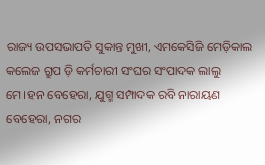ରାଜ୍ୟ ଉପସଭାପତି ସୁକାନ୍ତ ମୁଖୀ, ଏମକେସିଜି ମେଡ଼ିକାଲ କଲେଜ ଗ୍ରୁପ ଡ଼ି କର୍ମଚାରୀ ସଂଘର ସଂପାଦକ ଲାଲୁ ମେ।ହନ ବେହେରା, ଯୁଗ୍ମ ସମ୍ପାଦକ ରବି ନାରାୟଣ ବେହେରା, ନଗର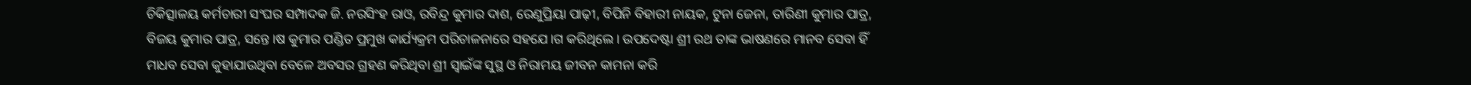ଚିକିତ୍ସାଳୟ କର୍ମଚାରୀ ସଂଘର ସମ୍ପାଦକ ଜି. ନରସିଂହ ରାଓ, ରବିନ୍ଦ୍ର କୁମାର ଦାଶ, ରେଣୁପ୍ରିୟା ପାଢ଼ୀ, ବିପିନି ବିହାରୀ ନାୟକ, ଟୁନା ଜେନା, ତାରିଣୀ କୁମାର ପାତ୍ର, ବିଜୟ କୁମାର ପାତ୍ର, ସନ୍ତେ।ଷ କୁମାର ପଣ୍ଡିତ ପ୍ରମୁଖ କାର୍ଯ୍ୟକ୍ରମ ପରିଚାଳନାରେ ସହଯେ।ଗ କରିଥିଲେ । ଉପଦେଷ୍ଟା ଶ୍ରୀ ରଥ ତାଙ୍କ ଭାଷଣରେ ମାନବ ସେବା ହିଁ ମାଧବ ସେବା କୁହାଯାଉଥିବା ବେଳେ ଅବସର ଗ୍ରହଣ କରିଥିବା ଶ୍ରୀ ସ୍ୱାଇଁଙ୍କ ସୁସ୍ଥ ଓ ନିରାମୟ ଜୀବନ କାମନା କରି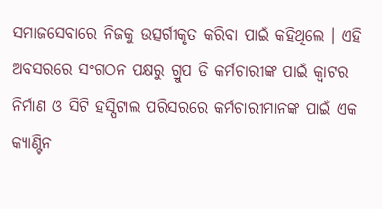ସମାଜସେବାରେ ନିଜକୁ ଉତ୍ସର୍ଗୀକୃତ କରିବା ପାଇଁ କହିଥିଲେ । ଏହି ଅବସରରେ ସଂଗଠନ ପକ୍ଷରୁ ଗ୍ରୁପ ଡି କର୍ମଚାରୀଙ୍କ ପାଇଁ କ୍ୱାଟର ନିର୍ମାଣ ଓ ସିଟି ହସ୍ପିଟାଲ ପରିସରରେ କର୍ମଚାରୀମାନଙ୍କ ପାଇଁ ଏକ କ୍ୟାଣ୍ଟିନ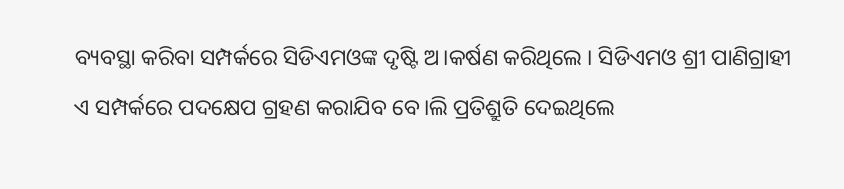ବ୍ୟବସ୍ଥା କରିବା ସମ୍ପର୍କରେ ସିଡିଏମଓଙ୍କ ଦୃଷ୍ଟି ଅ।କର୍ଷଣ କରିଥିଲେ । ସିଡିଏମଓ ଶ୍ରୀ ପାଣିଗ୍ରାହୀ ଏ ସମ୍ପର୍କରେ ପଦକ୍ଷେପ ଗ୍ରହଣ କରାଯିବ ବେ।ଲି ପ୍ରତିଶ୍ରୁତି ଦେଇଥିଲେ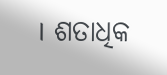। ଶତାଧିକ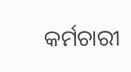କର୍ମଚାରୀ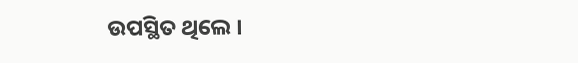ଉପସ୍ଥିତ ଥିଲେ ।